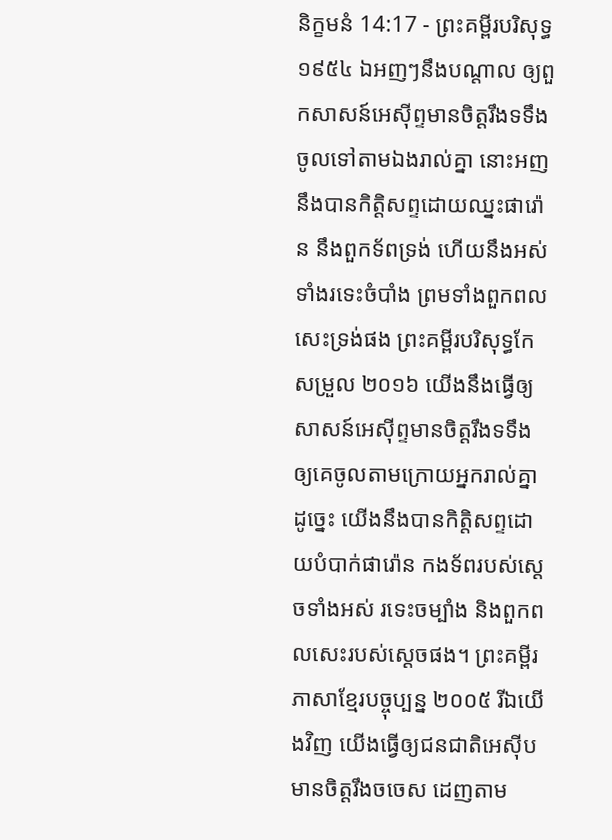និក្ខមនំ 14:17 - ព្រះគម្ពីរបរិសុទ្ធ ១៩៥៤ ឯអញៗនឹងបណ្តាល ឲ្យពួកសាសន៍អេស៊ីព្ទមានចិត្តរឹងទទឹង ចូលទៅតាមឯងរាល់គ្នា នោះអញនឹងបានកិត្តិសព្ទដោយឈ្នះផារ៉ោន នឹងពួកទ័ពទ្រង់ ហើយនឹងអស់ទាំងរទេះចំបាំង ព្រមទាំងពួកពលសេះទ្រង់ផង ព្រះគម្ពីរបរិសុទ្ធកែសម្រួល ២០១៦ យើងនឹងធ្វើឲ្យសាសន៍អេស៊ីព្ទមានចិត្តរឹងទទឹង ឲ្យគេចូលតាមក្រោយអ្នករាល់គ្នា ដូច្នេះ យើងនឹងបានកិត្តិសព្ទដោយបំបាក់ផារ៉ោន កងទ័ពរបស់ស្ដេចទាំងអស់ រទេះចម្បាំង និងពួកពលសេះរបស់ស្ដេចផង។ ព្រះគម្ពីរភាសាខ្មែរបច្ចុប្បន្ន ២០០៥ រីឯយើងវិញ យើងធ្វើឲ្យជនជាតិអេស៊ីបមានចិត្តរឹងចចេស ដេញតាម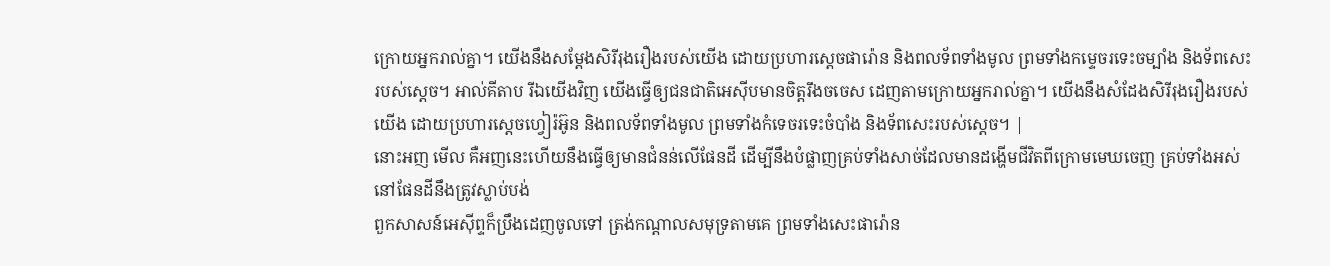ក្រោយអ្នករាល់គ្នា។ យើងនឹងសម្តែងសិរីរុងរឿងរបស់យើង ដោយប្រហារស្ដេចផារ៉ោន និងពលទ័ពទាំងមូល ព្រមទាំងកម្ទេចរទេះចម្បាំង និងទ័ពសេះរបស់ស្ដេច។ អាល់គីតាប រីឯយើងវិញ យើងធ្វើឲ្យជនជាតិអេស៊ីបមានចិត្តរឹងចចេស ដេញតាមក្រោយអ្នករាល់គ្នា។ យើងនឹងសំដែងសិរីរុងរឿងរបស់យើង ដោយប្រហារស្តេចហ្វៀរ៉អ៊ូន និងពលទ័ពទាំងមូល ព្រមទាំងកំទេចរទេះចំបាំង និងទ័ពសេះរបស់ស្តេច។ |
នោះអញ មើល គឺអញនេះហើយនឹងធ្វើឲ្យមានជំនន់លើផែនដី ដើម្បីនឹងបំផ្លាញគ្រប់ទាំងសាច់ដែលមានដង្ហើមជីវិតពីក្រោមមេឃចេញ គ្រប់ទាំងអស់នៅផែនដីនឹងត្រូវស្លាប់បង់
ពួកសាសន៍អេស៊ីព្ទក៏ប្រឹងដេញចូលទៅ ត្រង់កណ្តាលសមុទ្រតាមគេ ព្រមទាំងសេះផារ៉ោន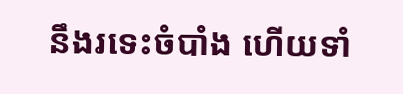នឹងរទេះចំបាំង ហើយទាំ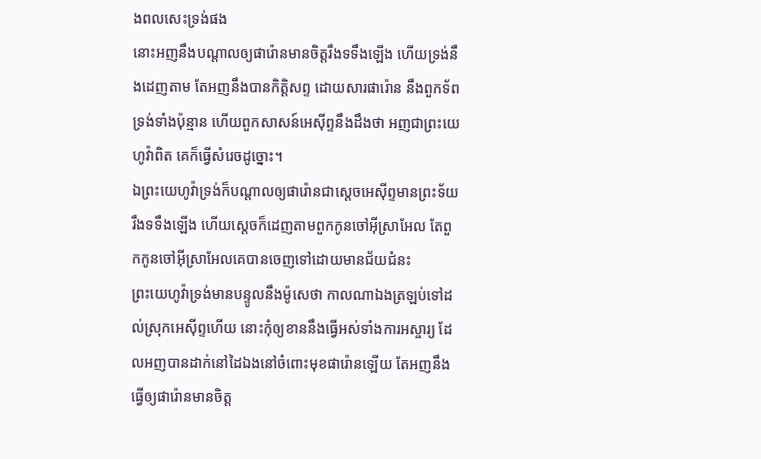ងពលសេះទ្រង់ផង
នោះអញនឹងបណ្តាលឲ្យផារ៉ោនមានចិត្តរឹងទទឹងឡើង ហើយទ្រង់នឹងដេញតាម តែអញនឹងបានកិត្តិសព្ទ ដោយសារផារ៉ោន នឹងពួកទ័ពទ្រង់ទាំងប៉ុន្មាន ហើយពួកសាសន៍អេស៊ីព្ទនឹងដឹងថា អញជាព្រះយេហូវ៉ាពិត គេក៏ធ្វើសំរេចដូច្នោះ។
ឯព្រះយេហូវ៉ាទ្រង់ក៏បណ្តាលឲ្យផារ៉ោនជាស្តេចអេស៊ីព្ទមានព្រះទ័យរឹងទទឹងឡើង ហើយស្តេចក៏ដេញតាមពួកកូនចៅអ៊ីស្រាអែល តែពួកកូនចៅអ៊ីស្រាអែលគេបានចេញទៅដោយមានជ័យជំនះ
ព្រះយេហូវ៉ាទ្រង់មានបន្ទូលនឹងម៉ូសេថា កាលណាឯងត្រឡប់ទៅដល់ស្រុកអេស៊ីព្ទហើយ នោះកុំឲ្យខាននឹងធ្វើអស់ទាំងការអស្ចារ្យ ដែលអញបានដាក់នៅដៃឯងនៅចំពោះមុខផារ៉ោនឡើយ តែអញនឹងធ្វើឲ្យផារ៉ោនមានចិត្ត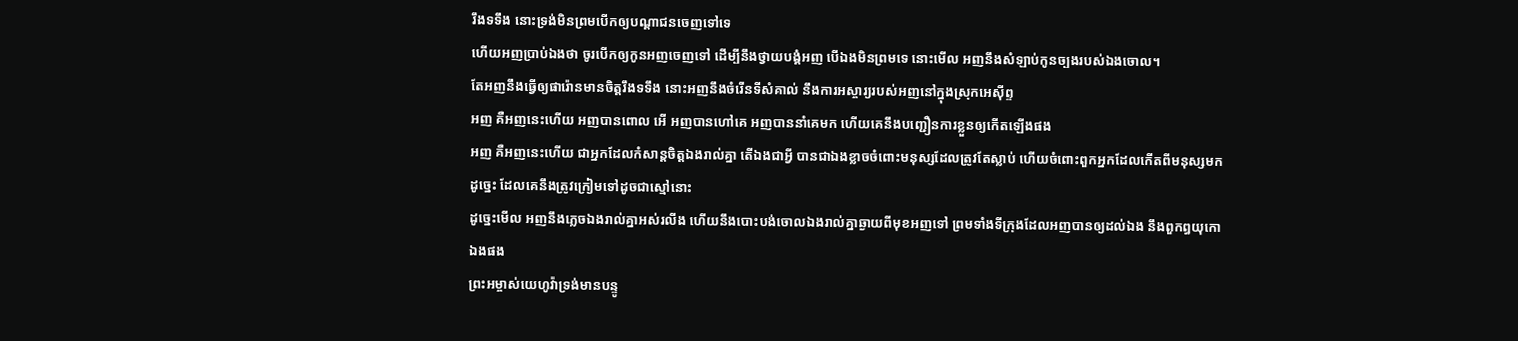រឹងទទឹង នោះទ្រង់មិនព្រមបើកឲ្យបណ្តាជនចេញទៅទេ
ហើយអញប្រាប់ឯងថា ចូរបើកឲ្យកូនអញចេញទៅ ដើម្បីនឹងថ្វាយបង្គំអញ បើឯងមិនព្រមទេ នោះមើល អញនឹងសំឡាប់កូនច្បងរបស់ឯងចោល។
តែអញនឹងធ្វើឲ្យផារ៉ោនមានចិត្តរឹងទទឹង នោះអញនឹងចំរើនទីសំគាល់ នឹងការអស្ចារ្យរបស់អញនៅក្នុងស្រុកអេស៊ីព្ទ
អញ គឺអញនេះហើយ អញបានពោល អើ អញបានហៅគេ អញបាននាំគេមក ហើយគេនឹងបញ្ជឿនការខ្លួនឲ្យកើតឡើងផង
អញ គឺអញនេះហើយ ជាអ្នកដែលកំសាន្តចិត្តឯងរាល់គ្នា តើឯងជាអ្វី បានជាឯងខ្លាចចំពោះមនុស្សដែលត្រូវតែស្លាប់ ហើយចំពោះពួកអ្នកដែលកើតពីមនុស្សមក ដូច្នេះ ដែលគេនឹងត្រូវក្រៀមទៅដូចជាស្មៅនោះ
ដូច្នេះមើល អញនឹងភ្លេចឯងរាល់គ្នាអស់រលីង ហើយនឹងបោះបង់ចោលឯងរាល់គ្នាឆ្ងាយពីមុខអញទៅ ព្រមទាំងទីក្រុងដែលអញបានឲ្យដល់ឯង នឹងពួកព្ធយុកោឯងផង
ព្រះអម្ចាស់យេហូវ៉ាទ្រង់មានបន្ទូ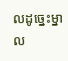លដូច្នេះម្នាល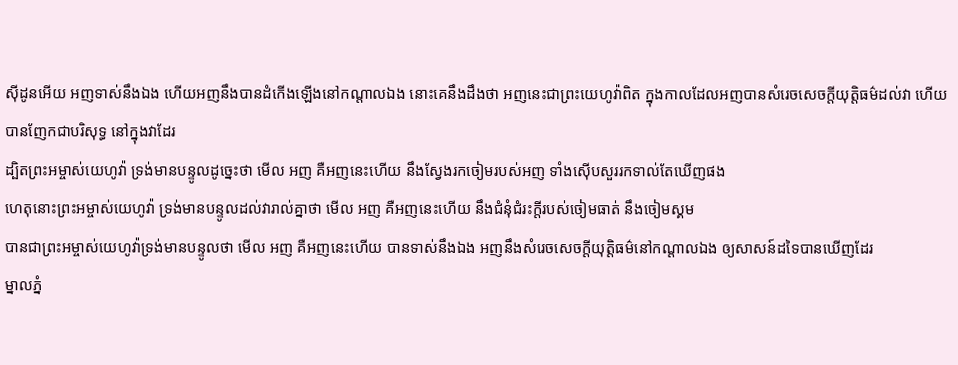ស៊ីដូនអើយ អញទាស់នឹងឯង ហើយអញនឹងបានដំកើងឡើងនៅកណ្តាលឯង នោះគេនឹងដឹងថា អញនេះជាព្រះយេហូវ៉ាពិត ក្នុងកាលដែលអញបានសំរេចសេចក្ដីយុត្តិធម៌ដល់វា ហើយបានញែកជាបរិសុទ្ធ នៅក្នុងវាដែរ
ដ្បិតព្រះអម្ចាស់យេហូវ៉ា ទ្រង់មានបន្ទូលដូច្នេះថា មើល អញ គឺអញនេះហើយ នឹងស្វែងរកចៀមរបស់អញ ទាំងស៊ើបសួររកទាល់តែឃើញផង
ហេតុនោះព្រះអម្ចាស់យេហូវ៉ា ទ្រង់មានបន្ទូលដល់វារាល់គ្នាថា មើល អញ គឺអញនេះហើយ នឹងជំនុំជំរះក្តីរបស់ចៀមធាត់ នឹងចៀមស្គម
បានជាព្រះអម្ចាស់យេហូវ៉ាទ្រង់មានបន្ទូលថា មើល អញ គឺអញនេះហើយ បានទាស់នឹងឯង អញនឹងសំរេចសេចក្ដីយុត្តិធម៌នៅកណ្តាលឯង ឲ្យសាសន៍ដទៃបានឃើញដែរ
ម្នាលភ្នំ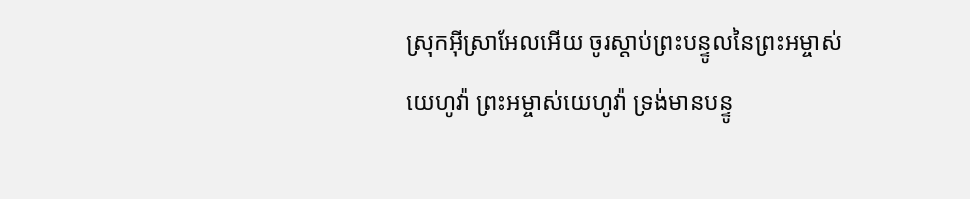ស្រុកអ៊ីស្រាអែលអើយ ចូរស្តាប់ព្រះបន្ទូលនៃព្រះអម្ចាស់យេហូវ៉ា ព្រះអម្ចាស់យេហូវ៉ា ទ្រង់មានបន្ទូ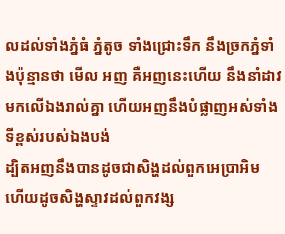លដល់ទាំងភ្នំធំ ភ្នំតូច ទាំងជ្រោះទឹក នឹងច្រកភ្នំទាំងប៉ុន្មានថា មើល អញ គឺអញនេះហើយ នឹងនាំដាវមកលើឯងរាល់គ្នា ហើយអញនឹងបំផ្លាញអស់ទាំងទីខ្ពស់របស់ឯងបង់
ដ្បិតអញនឹងបានដូចជាសិង្ហដល់ពួកអេប្រាអិម ហើយដូចសិង្ហស្ទាវដល់ពួកវង្ស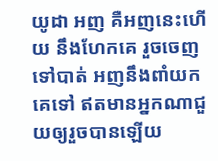យូដា អញ គឺអញនេះហើយ នឹងហែកគេ រួចចេញទៅបាត់ អញនឹងពាំយកគេទៅ ឥតមានអ្នកណាជួយឲ្យរួចបានឡើយ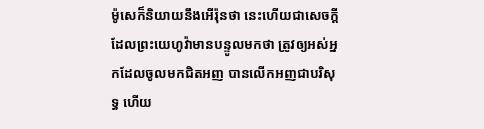ម៉ូសេក៏និយាយនឹងអើរ៉ុនថា នេះហើយជាសេចក្ដីដែលព្រះយេហូវ៉ាមានបន្ទូលមកថា ត្រូវឲ្យអស់អ្នកដែលចូលមកជិតអញ បានលើកអញជាបរិសុទ្ធ ហើយ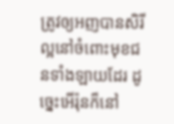ត្រូវឲ្យអញបានសិរីល្អនៅចំពោះមុខជនទាំងឡាយដែរ ដូច្នេះអើរ៉ុនក៏នៅ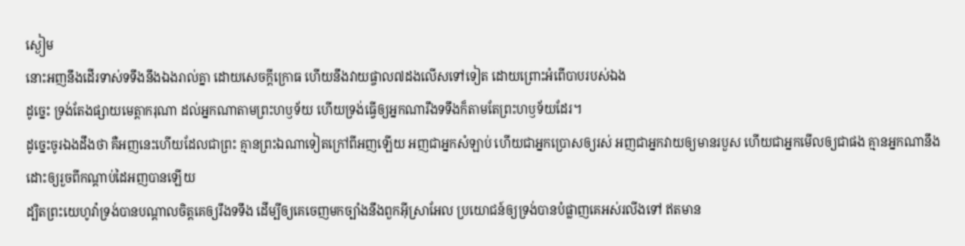ស្ងៀម
នោះអញនឹងដើរទាស់ទទឹងនឹងឯងរាល់គ្នា ដោយសេចក្ដីក្រោធ ហើយនឹងវាយផ្ចាល៧ដងលើសទៅទៀត ដោយព្រោះអំពើបាបរបស់ឯង
ដូច្នេះ ទ្រង់តែងផ្សាយមេត្តាករុណា ដល់អ្នកណាតាមព្រះហឫទ័យ ហើយទ្រង់ធ្វើឲ្យអ្នកណារឹងទទឹងក៏តាមតែព្រះហឫទ័យដែរ។
ដូច្នេះចូរឯងដឹងថា គឺអញនេះហើយដែលជាព្រះ គ្មានព្រះឯណាទៀតក្រៅពីអញឡើយ អញជាអ្នកសំឡាប់ ហើយជាអ្នកប្រោសឲ្យរស់ អញជាអ្នកវាយឲ្យមានរបួស ហើយជាអ្នកមើលឲ្យជាផង គ្មានអ្នកណានឹងដោះឲ្យរួចពីកណ្តាប់ដៃអញបានឡើយ
ដ្បិតព្រះយេហូវ៉ាទ្រង់បានបណ្តាលចិត្តគេឲ្យរឹងទទឹង ដើម្បីឲ្យគេចេញមកច្បាំងនឹងពួកអ៊ីស្រាអែល ប្រយោជន៍ឲ្យទ្រង់បានបំផ្លាញគេអស់រលីងទៅ ឥតមាន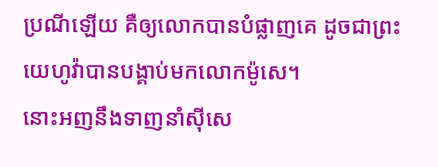ប្រណីឡើយ គឺឲ្យលោកបានបំផ្លាញគេ ដូចជាព្រះយេហូវ៉ាបានបង្គាប់មកលោកម៉ូសេ។
នោះអញនឹងទាញនាំស៊ីសេ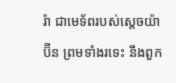រ៉ា ជាមេទ័ពរបស់ស្តេចយ៉ាប៊ីន ព្រមទាំងរទេះ នឹងពួក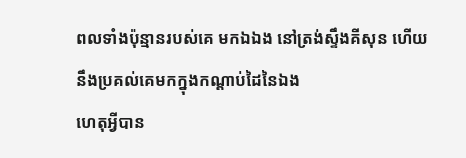ពលទាំងប៉ុន្មានរបស់គេ មកឯឯង នៅត្រង់ស្ទឹងគីសុន ហើយនឹងប្រគល់គេមកក្នុងកណ្តាប់ដៃនៃឯង
ហេតុអ្វីបាន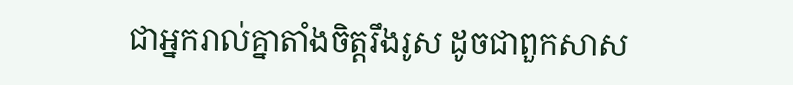ជាអ្នករាល់គ្នាតាំងចិត្តរឹងរូស ដូចជាពួកសាស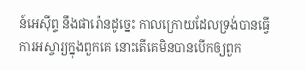ន៍អេស៊ីព្ទ នឹងផារ៉ោនដូច្នេះ កាលក្រោយដែលទ្រង់បានធ្វើការអស្ចារ្យក្នុងពួកគេ នោះតើគេមិនបានបើកឲ្យពួក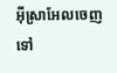អ៊ីស្រាអែលចេញទៅ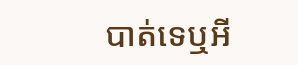បាត់ទេឬអី